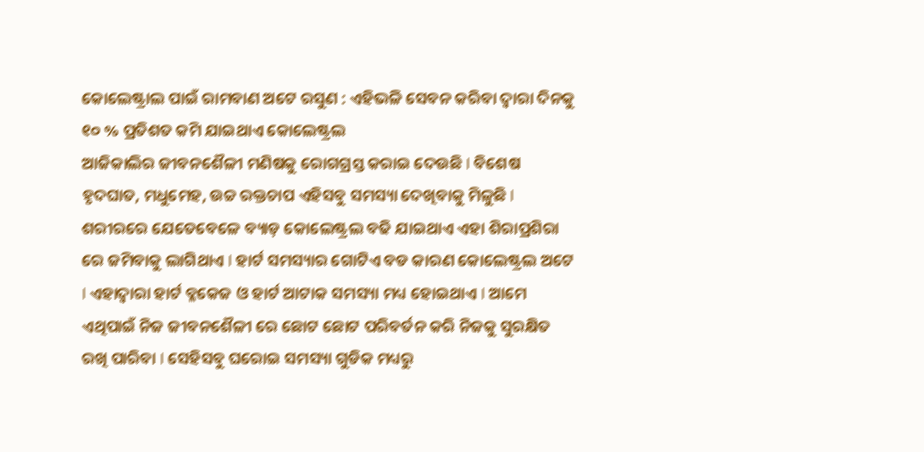କୋଲେଷ୍ଟ୍ରାଲ ପାଇଁ ରାମବାଣ ଅଟେ ରସୁଣ : ଏହିଭଳି ସେବନ କରିବା ଦ୍ୱାରା ଦିନକୁ ୧୦ % ପ୍ରତିଶତ କମି ଯାଇଥାଏ କୋଲେଷ୍ଟ୍ରଲ
ଆଜିକାଲିର ଜୀବନଶୈଳୀ ମଣିଷକୁ ରୋଗଗ୍ରସ୍ତ କରାଇ ଦେଉଛି l ବିଶେଷ ହୃଦଘାତ, ମଧୁମେହ, ଉଚ୍ଚ ରକ୍ତଚାପ ଏହିସବୁ ସମସ୍ୟା ଦେଖିବାକୁ ମିଳୁଛି l ଶରୀରରେ ଯେତେବେଳେ ବ୍ୟାଡ଼ କୋଲେଷ୍ଟ୍ରଲ ବଢି ଯାଇଥାଏ ଏହା ଶିରାପ୍ରଶିରା ରେ ଜମିବାକୁ ଲାଗିଥାଏ l ହାର୍ଟ ସମସ୍ୟାର ଗୋଟିଏ ବଡ କାରଣ କୋଲେଷ୍ଟ୍ରଲ ଅଟେ l ଏହାଦ୍ୱାରା ହାର୍ଟ ବ୍ଳକେଜ ଓ ହାର୍ଟ ଆଟାକ ସମସ୍ୟା ମଧ୍ୟ ହୋଇଥାଏ l ଆମେ ଏଥିପାଇଁ ନିଜ ଜୀବନଶୈଳୀ ରେ ଛୋଟ ଛୋଟ ପରିବର୍ତନ କରି ନିଜକୁ ସୁରକ୍ଷିତ ରଖି ପାରିବା l ସେହିସବୁ ଘରୋଇ ସମସ୍ୟା ଗୁଡିକ ମଧ୍ୟରୁ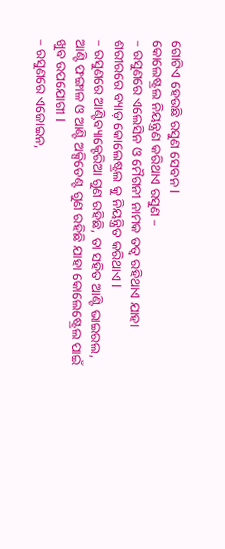ଗୋଟିଏ ହେଉଛି ରସୁଣ ସେବନ l
କୋଲେଷ୍ଟ୍ରଲ ନିୟନ୍ତ୍ରଣ କରିଥାଏ ରସୁଣ –
– ରସୁଣରେ ଏଲେସିନ ଓ ମୈଗନୀ ନାମକ ତତ୍ୱ ରହିଥାଏ ଯାହା ଶରୀରରେ ବ୍ୟାଡ଼ କୋଲେଷ୍ଟ୍ରଲ କୁ ନିୟନ୍ତ୍ରିତ କରିଥାଏ l
– ରସୁଣରେ ଆଣ୍ଟିବ୍ୟାକ୍ଟେରିଆ ଗୁଣ ରହିଛି, ତା ସହିତ ଆଣ୍ଟି ଭାଇରଲ, ଆଣ୍ଟି ଫଙ୍ଗାଳ ଓ ଆଣ୍ଟି ଅକ୍ସିଡେଣ୍ଟ ଗୁଣ ରହିଛି ଯାହା କୋଲେଷ୍ଟ୍ରେଲ ପାଇଁ ଖୁବ ଉପଯୋଗୀ l
– ରସୁଣରେ ଏଜୋଇନ,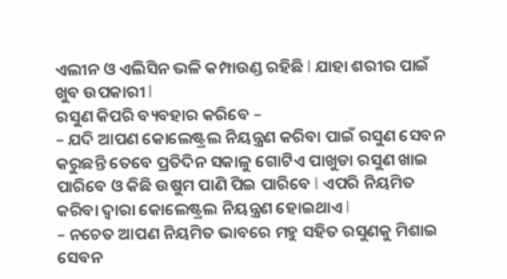ଏଲୀନ ଓ ଏଲିସିନ ଭଳି କମ୍ପାଉଣ୍ଡ ରହିଛି l ଯାହା ଶରୀର ପାଇଁ ଖୁବ ଉପକାରୀ l
ରସୁଣ କିପରି ବ୍ୟବହାର କରିବେ –
– ଯଦି ଆପଣ କୋଲେଷ୍ଟ୍ରଲ ନିୟନ୍ତ୍ରଣ କରିବା ପାଇଁ ରସୁଣ ସେବନ କରୁଛନ୍ତି ତେବେ ପ୍ରତିଦିନ ସକାଳୁ ଗୋଟିଏ ପାଖୁଡା ରସୁଣ ଖାଇ ପାରିବେ ଓ କିଛି ଉଷୁମ ପାଣି ପିଇ ପାରିବେ l ଏପରି ନିୟମିତ କରିବା ଦ୍ୱାରା କୋଲେଷ୍ଟ୍ରଲ ନିୟନ୍ତ୍ରଣ ହୋଇଥାଏ l
– ନଚେତ ଆପଣ ନିୟମିତ ଭାବରେ ମହୁ ସହିତ ରସୁଣକୁ ମିଶାଇ ସେବନ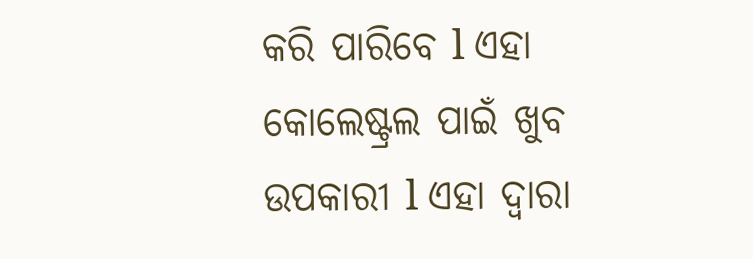କରି ପାରିବେ l ଏହା କୋଲେଷ୍ଟ୍ରଲ ପାଇଁ ଖୁବ ଉପକାରୀ l ଏହା ଦ୍ୱାରା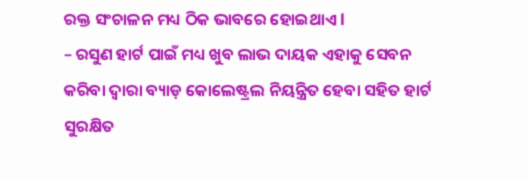ରକ୍ତ ସଂଚାଳନ ମଧ୍ୟ ଠିକ ଭାବରେ ହୋଇଥାଏ l
– ରସୁଣ ହାର୍ଟ ପାଇଁ ମଧ୍ୟ ଖୁବ ଲାଭ ଦାୟକ ଏହାକୁ ସେବନ କରିବା ଦ୍ୱାରା ବ୍ୟାଡ଼ କୋଲେଷ୍ଟ୍ରଲ ନିୟନ୍ତ୍ରିତ ହେବା ସହିତ ହାର୍ଟ ସୁରକ୍ଷିତ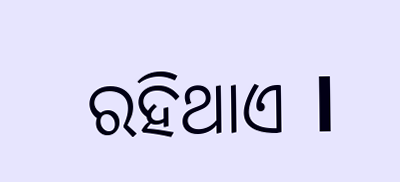ରହିଥାଏ l